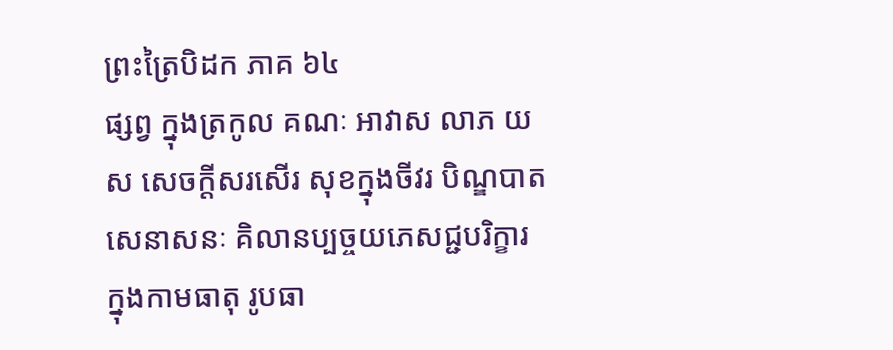ព្រះត្រៃបិដក ភាគ ៦៤
ផ្សព្វ ក្នុងត្រកូល គណៈ អាវាស លាភ យស សេចក្តីសរសើរ សុខក្នុងចីវរ បិណ្ឌបាត សេនាសនៈ គិលានប្បច្ចយភេសជ្ជបរិក្ខារ ក្នុងកាមធាតុ រូបធា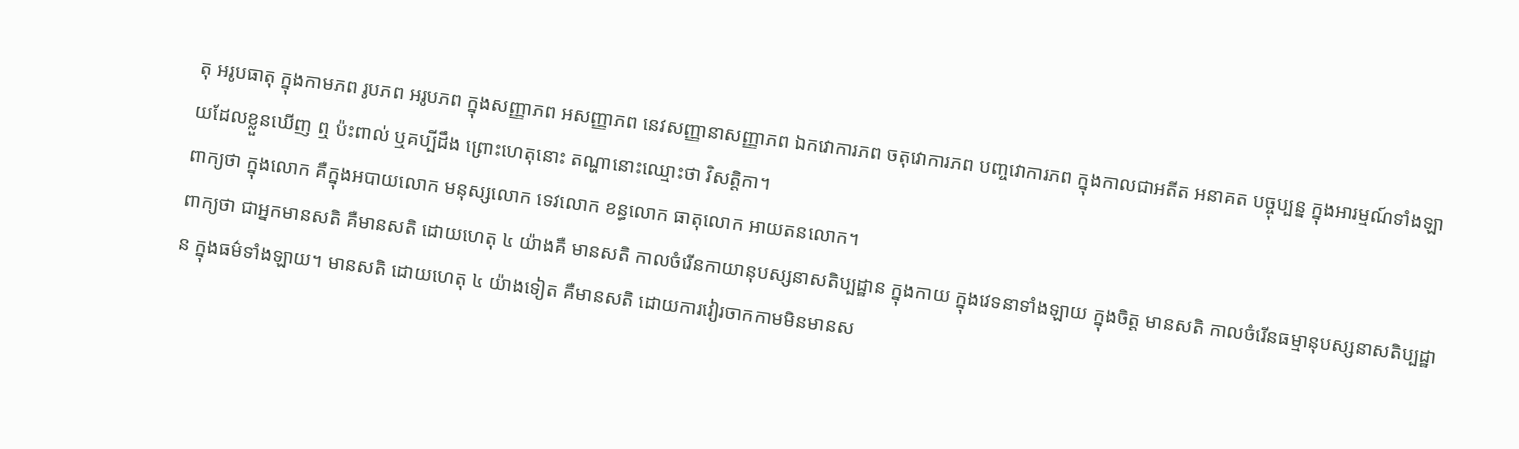តុ អរូបធាតុ ក្នុងកាមភព រូបភព អរូបភព ក្នុងសញ្ញាភព អសញ្ញាភព នេវសញ្ញានាសញ្ញាភព ឯកវោការភព ចតុវោការភព បញ្ចវោការភព ក្នុងកាលជាអតីត អនាគត បច្ចុប្បន្ន ក្នុងអារម្មណ៍ទាំងឡាយដែលខ្លួនឃើញ ឮ ប៉ះពាល់ ឬគប្បីដឹង ព្រោះហេតុនោះ តណ្ហានោះឈ្មោះថា វិសត្តិកា។
ពាក្យថា ក្នុងលោក គឺក្នុងអបាយលោក មនុស្សលោក ទេវលោក ខន្ធលោក ធាតុលោក អាយតនលោក។
ពាក្យថា ជាអ្នកមានសតិ គឺមានសតិ ដោយហេតុ ៤ យ៉ាងគឺ មានសតិ កាលចំរើនកាយានុបស្សនាសតិប្បដ្ឋាន ក្នុងកាយ ក្នុងវេទនាទាំងឡាយ ក្នុងចិត្ត មានសតិ កាលចំរើនធម្មានុបស្សនាសតិប្បដ្ឋាន ក្នុងធម៌ទាំងឡាយ។ មានសតិ ដោយហេតុ ៤ យ៉ាងទៀត គឺមានសតិ ដោយការវៀរចាកកាមមិនមានស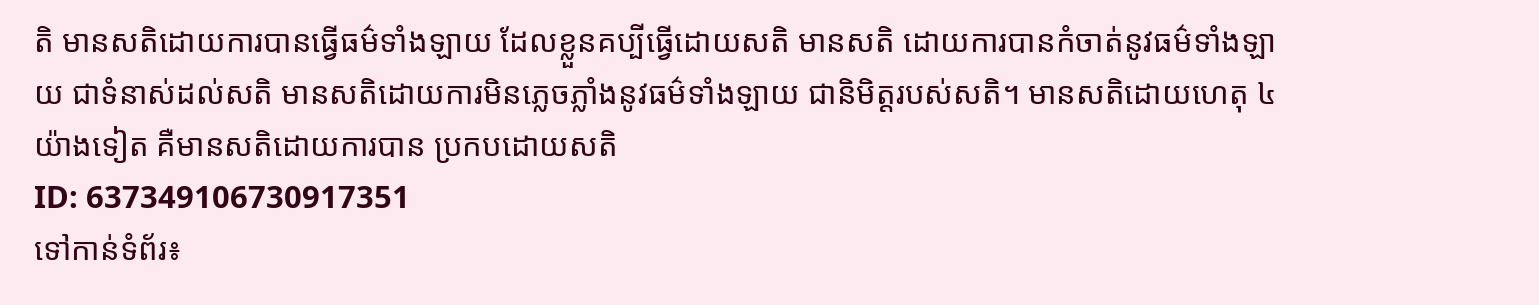តិ មានសតិដោយការបានធ្វើធម៌ទាំងឡាយ ដែលខ្លួនគប្បីធ្វើដោយសតិ មានសតិ ដោយការបានកំចាត់នូវធម៌ទាំងឡាយ ជាទំនាស់ដល់សតិ មានសតិដោយការមិនភ្លេចភ្លាំងនូវធម៌ទាំងឡាយ ជានិមិត្តរបស់សតិ។ មានសតិដោយហេតុ ៤ យ៉ាងទៀត គឺមានសតិដោយការបាន ប្រកបដោយសតិ
ID: 637349106730917351
ទៅកាន់ទំព័រ៖